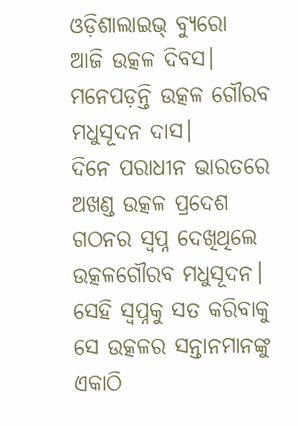ଓଡ଼ିଶାଲାଇଭ୍ ବ୍ୟୁରୋ
ଆଜି ଉତ୍କଳ ଦିବସ। ମନେପଡ଼ନ୍ତି ଉତ୍କଳ ଗୌରବ ମଧୁସୂଦନ ଦାସ।
ଦିନେ ପରାଧୀନ ଭାରତରେ ଅଖଣ୍ଡ ଉତ୍କଳ ପ୍ରଦେଶ ଗଠନର ସ୍ଵପ୍ନ ଦେଖିଥିଲେ ଉତ୍କଳଗୌରବ ମଧୁସୂଦନ। ସେହି ସ୍ଵପ୍ନକୁ ସତ କରିବାକୁ ସେ ଉତ୍କଳର ସନ୍ତାନମାନଙ୍କୁ ଏକାଠି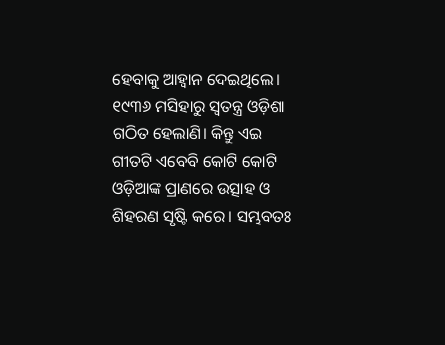ହେବାକୁ ଆହ୍ଵାନ ଦେଇଥିଲେ।
୧୯୩୬ ମସିହାରୁ ସ୍ଵତନ୍ତ୍ର ଓଡ଼ିଶା ଗଠିତ ହେଲାଣି। କିନ୍ତୁ ଏଇ ଗୀତଟି ଏବେବି କୋଟି କୋଟି ଓଡ଼ିଆଙ୍କ ପ୍ରାଣରେ ଉତ୍ସାହ ଓ ଶିହରଣ ସୃଷ୍ଟି କରେ। ସମ୍ଭବତଃ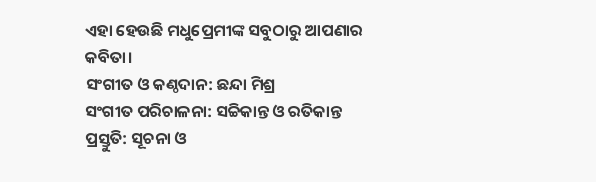ଏହା ହେଉଛି ମଧୁପ୍ରେମୀଙ୍କ ସବୁଠାରୁ ଆପଣାର କବିତା।
ସଂଗୀତ ଓ କଣ୍ଠଦାନ: ଛନ୍ଦା ମିଶ୍ର
ସଂଗୀତ ପରିଚାଳନା: ସଚ୍ଚିକାନ୍ତ ଓ ରତିକାନ୍ତ
ପ୍ରସ୍ତୁତି: ସୂଚନା ଓ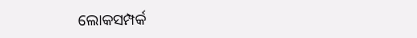ଲୋକସମ୍ପର୍କ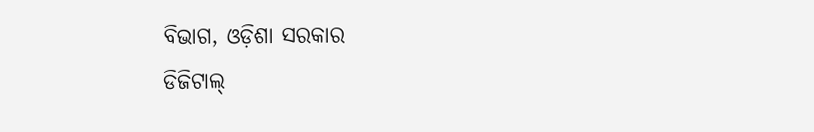ବିଭାଗ, ଓଡ଼ିଶା ସରକାର
ଡିଜିଟାଲ୍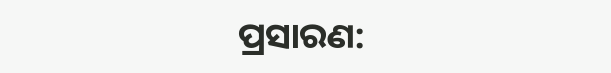ପ୍ରସାରଣ: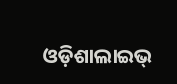ଓଡ଼ିଶାଲାଇଭ୍